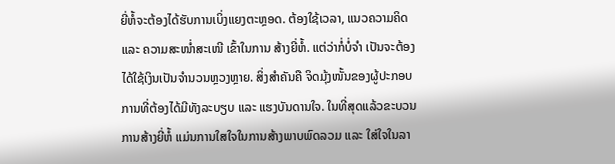ຍີ່ຫໍ້ຈະຕ້ອງໄດ້ຮັບການເບິ່ງແຍງຕະຫຼອດ. ຕ້ອງໃຊ້ເວລາ, ແນວຄວາມຄິດ ແລະ ຄວາມສະໜໍ່າສະເໜີ ເຂົ້າໃນການ ສ້າງຍີ່ຫໍ້. ແຕ່ວ່າກໍ່ບໍ່ຈຳ ເປັນຈະຕ້ອງໄດ້ໃຊ້ເງິນເປັນຈຳນວນຫຼວງຫຼາຍ. ສິ່ງສຳຄັນຄື ຈິດມຸ້ງໜັ້ນຂອງຜູ້ປະກອບການທີ່ຕ້ອງໄດ້ມີທັງລະບຽບ ແລະ ແຮງບັນດານໃຈ. ໃນທີ່ສຸດແລ້ວຂະບວນການສ້າງຍີ່ຫໍ້ ແມ່ນການໃສໃຈໃນການສ້າງພາບພົດລວມ ແລະ ໃສ່ໃຈໃນລາ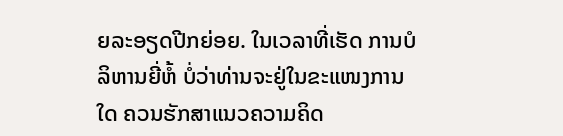ຍລະອຽດປີກຍ່ອຍ. ໃນເວລາທີ່ເຮັດ ການບໍລິຫານຍີ່ຫໍ້ ບໍ່ວ່າທ່ານຈະຢູ່ໃນຂະແໜງການໃດ ຄວນຮັກສາແນວຄວາມຄິດ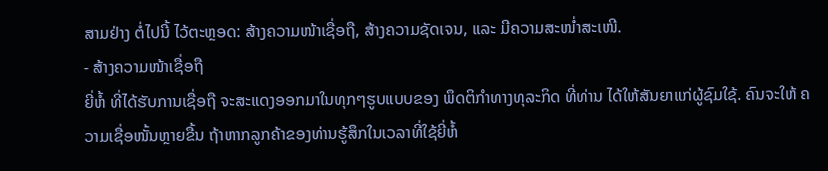ສາມຢ່າງ ຕໍ່ໄປນີ້ ໄວ້ຕະຫຼອດ: ສ້າງຄວາມໜ້າເຊື່ອຖື, ສ້າງຄວາມຊັດເຈນ, ແລະ ມີຄວາມສະໜໍ່າສະເໜີ.
- ສ້າງຄວາມໜ້າເຊື່ອຖື
ຍີ່ຫໍ້ ທີ່ໄດ້ຮັບການເຊື່ອຖື ຈະສະແດງອອກມາໃນທຸກໆຮູບແບບຂອງ ພຶດຕິກຳທາງທຸລະກິດ ທີ່ທ່ານ ໄດ້ໃຫ້ສັນຍາແກ່ຜູ້ຊົມໃຊ້. ຄົນຈະໃຫ້ ຄວາມເຊື່ອໜັ້ນຫຼາຍຂື້ນ ຖ້າຫາກລູກຄ້າຂອງທ່ານຮູ້ສຶກໃນເວລາທີ່ໃຊ້ຍີ່ຫໍ້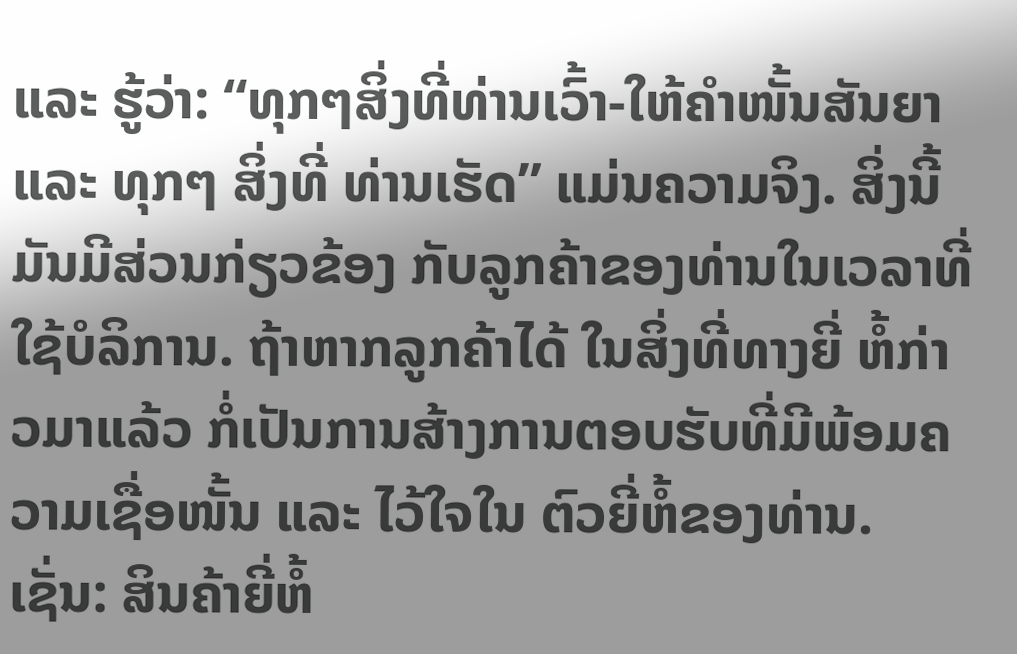ແລະ ຮູ້ວ່າ: “ທຸກໆສິ່ງທີ່ທ່ານເວົ້າ-ໃຫ້ຄຳໜັ້ນສັນຍາ ແລະ ທຸກໆ ສິ່ງທີ່ ທ່ານເຮັດ” ແມ່ນຄວາມຈິງ. ສິ່ງນີ້ມັນມີສ່ວນກ່ຽວຂ້ອງ ກັບລູກຄ້າຂອງທ່ານໃນເວລາທີ່ໃຊ້ບໍລິການ. ຖ້າຫາກລູກຄ້າໄດ້ ໃນສິ່ງທີ່ທາງຍີ່ ຫໍ້ກ່າວມາແລ້ວ ກໍ່ເປັນການສ້າງການຕອບຮັບທີ່ມີພ້ອມຄວາມເຊື່ອໜັ້ນ ແລະ ໄວ້ໃຈໃນ ຕົວຍີ່ຫໍ້ຂອງທ່ານ. ເຊັ່ນ: ສິນຄ້າຍີ່ຫໍ້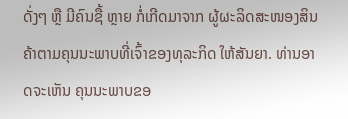ດັ່ງໆ ຫຼື ມີຄົນຊື້ ຫຼາຍ ກໍ່ເກີດມາຈາກ ຜູ້ຜະລິດສະໜອງສິນຄ້າຕາມຄຸນນະພາບທີ່ເຈົ້າຂອງທຸລະກິດ ໃຫ້ສັນຍາ. ທ່ານອາດຈະເຫັນ ຄຸນນະພາບຂອ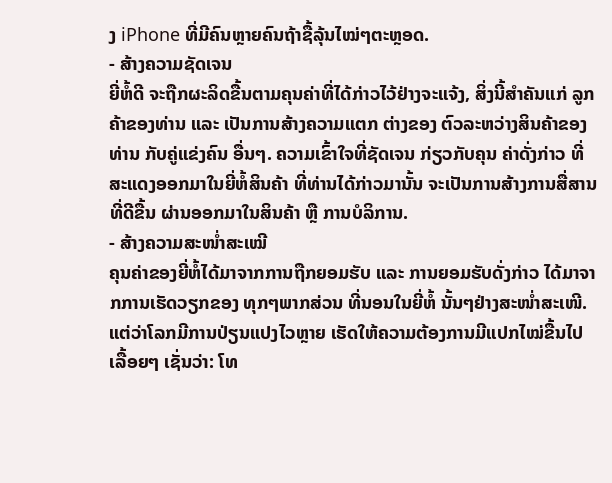ງ iPhone ທີ່ມີຄົນຫຼາຍຄົນຖ້າຊື້ລຸ້ນໄໝ່ໆຕະຫຼອດ.
- ສ້າງຄວາມຊັດເຈນ
ຍີ່ຫໍ້ດີ ຈະຖືກຜະລິດຂື້ນຕາມຄຸນຄ່າທີ່ໄດ້ກ່າວໄວ້ຢ່າງຈະແຈ້ງ, ສິ່ງນີ້ສຳຄັນແກ່ ລູກຄ້າຂອງທ່ານ ແລະ ເປັນການສ້າງຄວາມແຕກ ຕ່າງຂອງ ຕົວລະຫວ່າງສິນຄ້າຂອງທ່ານ ກັບຄູ່ແຂ່ງຄົນ ອື່ນໆ. ຄວາມເຂົ້າໃຈທີ່ຊັດເຈນ ກ່ຽວກັບຄຸນ ຄ່າດັ່ງກ່າວ ທີ່ສະແດງອອກມາໃນຍີ່ຫໍ້ສິນຄ້າ ທີ່ທ່ານໄດ້ກ່າວມານັ້ນ ຈະເປັນການສ້າງການສື່ສານທີ່ດີຂື້ນ ຜ່ານອອກມາໃນສິນຄ້າ ຫຼື ການບໍລິການ.
- ສ້າງຄວາມສະໜໍ່າສະເໝີ
ຄຸນຄ່າຂອງຍີ່ຫໍ້ໄດ້ມາຈາກການຖືກຍອມຮັບ ແລະ ການຍອມຮັບດັ່ງກ່າວ ໄດ້ມາຈາກການເຮັດວຽກຂອງ ທຸກໆພາກສ່ວນ ທີ່ນອນໃນຍີ່ຫໍ້ ນັ້ນໆຢ່າງສະໜໍ່າສະເໜີ. ແຕ່ວ່າໂລກມີການປ່ຽນແປງໄວຫຼາຍ ເຮັດໃຫ້ຄວາມຕ້ອງການມີແປກໄໝ່ຂື້ນໄປເລື້ອຍໆ ເຊັ່ນວ່າ: ໂທ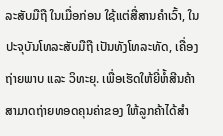ລະສັບມືຖື ໃນເມື່ອກ່ອນ ໃຊ້ແຕ່ສື່ສານຄຳເວົ້າ, ໃນປະຈຸບັນໂທລະສັບມືຖື ເປັນທັງໂທລະທັດ, ເຄື່ອງຖ່າຍພາບ ແລະ ວິທະຍຸ. ເພື່ອເຮັດໃຫ້ຍີ່ຫໍ້ສີນຄ້າ ສາມາດຖ່າຍທອດຄຸນຄ່າຂອງ ໃຫ້ລູກຄ້າໄດ້ສຳ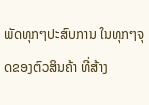ພັດທຸກໆປະສົບການ ໃນທຸກໆຈຸດຂອງຕົວສິນຄ້າ ທີ່ສ້າງ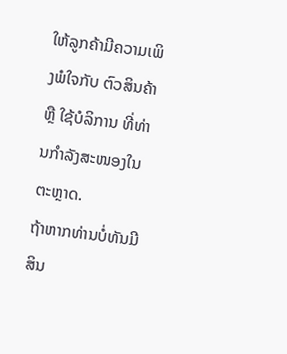ໃຫ້ລູກຄ້າມີຄວາມເພິງພໍໃຈກັບ ຕົວສິນຄ້າ ຫຼື ໃຊ້ບໍລິການ ທີ່ທ່ານກຳລັງສະໜອງໃນຕະຫຼາດ.
ຖ້າຫາກທ່ານບໍ່ທັນມີສິນ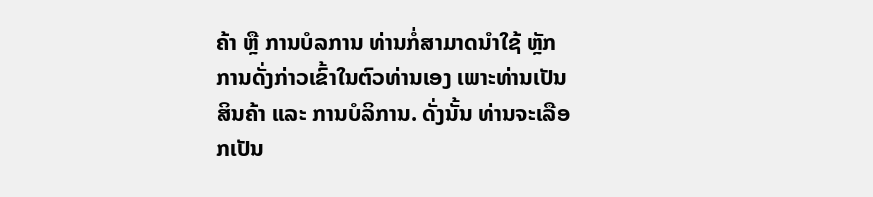ຄ້າ ຫຼື ການບໍລການ ທ່ານກໍ່ສາມາດນຳໃຊ້ ຫຼັກການດັ່ງກ່າວເຂົ້າໃນຕົວທ່ານເອງ ເພາະທ່ານເປັນສິນຄ້າ ແລະ ການບໍລິການ. ດັ່ງນັ້ນ ທ່ານຈະເລືອກເປັນ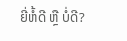ຍີ່ຫໍ້ດີ ຫຼື ບໍ່ດີ?